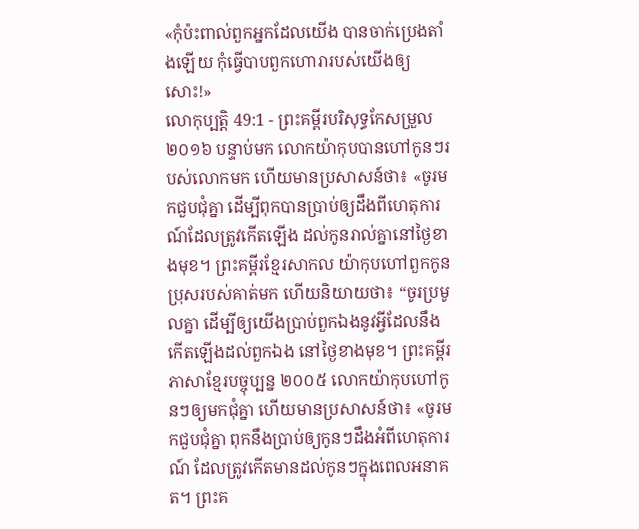«កុំប៉ះពាល់ពួកអ្នកដែលយើង បានចាក់ប្រេងតាំងឡើយ កុំធ្វើបាបពួកហោរារបស់យើងឲ្យសោះ!»
លោកុប្បត្តិ 49:1 - ព្រះគម្ពីរបរិសុទ្ធកែសម្រួល ២០១៦ បន្ទាប់មក លោកយ៉ាកុបបានហៅកូនៗរបស់លោកមក ហើយមានប្រសាសន៍ថា៖ «ចូរមកជួបជុំគ្នា ដើម្បីពុកបានប្រាប់ឲ្យដឹងពីហេតុការណ៍ដែលត្រូវកើតឡើង ដល់កូនរាល់គ្នានៅថ្ងៃខាងមុខ។ ព្រះគម្ពីរខ្មែរសាកល យ៉ាកុបហៅពួកកូនប្រុសរបស់គាត់មក ហើយនិយាយថា៖ “ចូរប្រមូលគ្នា ដើម្បីឲ្យយើងប្រាប់ពួកឯងនូវអ្វីដែលនឹងកើតឡើងដល់ពួកឯង នៅថ្ងៃខាងមុខ។ ព្រះគម្ពីរភាសាខ្មែរបច្ចុប្បន្ន ២០០៥ លោកយ៉ាកុបហៅកូនៗឲ្យមកជុំគ្នា ហើយមានប្រសាសន៍ថា៖ «ចូរមកជួបជុំគ្នា ពុកនឹងប្រាប់ឲ្យកូនៗដឹងអំពីហេតុការណ៍ ដែលត្រូវកើតមានដល់កូនៗក្នុងពេលអនាគត។ ព្រះគ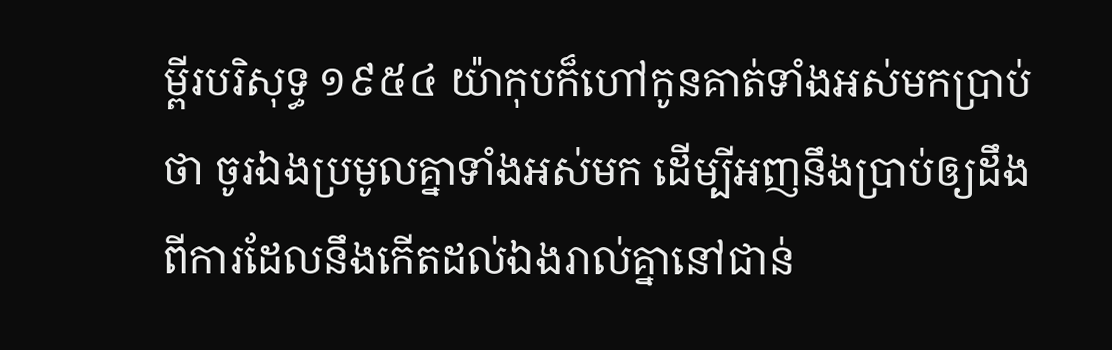ម្ពីរបរិសុទ្ធ ១៩៥៤ យ៉ាកុបក៏ហៅកូនគាត់ទាំងអស់មកប្រាប់ថា ចូរឯងប្រមូលគ្នាទាំងអស់មក ដើម្បីអញនឹងប្រាប់ឲ្យដឹងពីការដែលនឹងកើតដល់ឯងរាល់គ្នានៅជាន់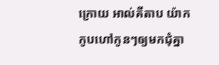ក្រោយ អាល់គីតាប យ៉ាកកូបហៅកូនៗឲ្យមកជុំគ្នា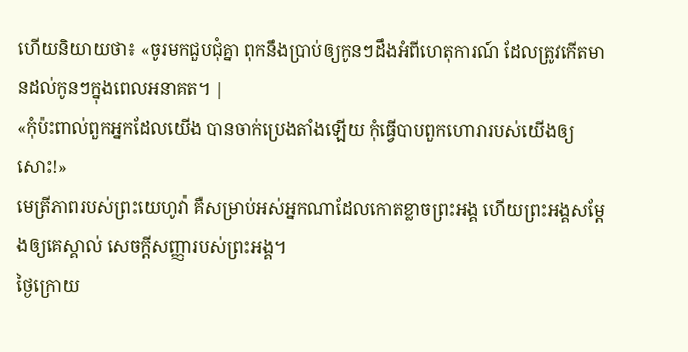ហើយនិយាយថា៖ «ចូរមកជួបជុំគ្នា ពុកនឹងប្រាប់ឲ្យកូនៗដឹងអំពីហេតុការណ៍ ដែលត្រូវកើតមានដល់កូនៗក្នុងពេលអនាគត។ |
«កុំប៉ះពាល់ពួកអ្នកដែលយើង បានចាក់ប្រេងតាំងឡើយ កុំធ្វើបាបពួកហោរារបស់យើងឲ្យសោះ!»
មេត្រីភាពរបស់ព្រះយេហូវ៉ា គឺសម្រាប់អស់អ្នកណាដែលកោតខ្លាចព្រះអង្គ ហើយព្រះអង្គសម្ដែងឲ្យគេស្គាល់ សេចក្ដីសញ្ញារបស់ព្រះអង្គ។
ថ្ងៃក្រោយ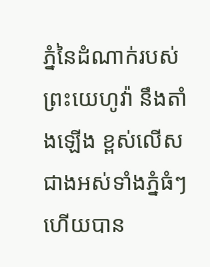ភ្នំនៃដំណាក់របស់ព្រះយេហូវ៉ា នឹងតាំងឡើង ខ្ពស់លើសជាងអស់ទាំងភ្នំធំៗ ហើយបាន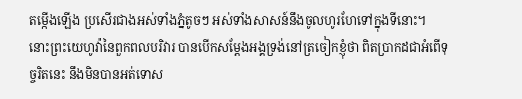តម្កើងឡើង ប្រសើរជាងអស់ទាំងភ្នំតូចៗ អស់ទាំងសាសន៍នឹងចូលហូរហែទៅក្នុងទីនោះ។
នោះព្រះយេហូវ៉ានៃពួកពលបរិវារ បានបើកសម្ដែងអង្គទ្រង់នៅត្រចៀកខ្ញុំថា ពិតប្រាកដជាអំពើទុច្ចរិតនេះ នឹងមិនបានអត់ទោស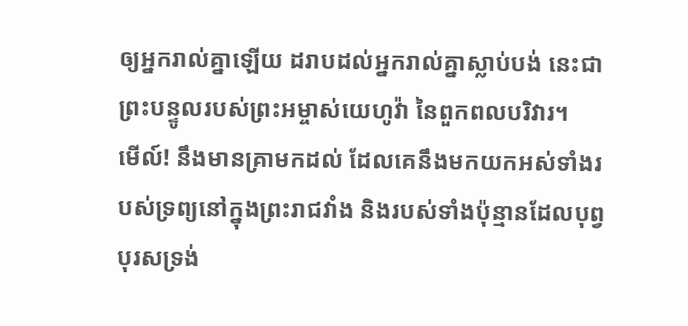ឲ្យអ្នករាល់គ្នាឡើយ ដរាបដល់អ្នករាល់គ្នាស្លាប់បង់ នេះជាព្រះបន្ទូលរបស់ព្រះអម្ចាស់យេហូវ៉ា នៃពួកពលបរិវារ។
មើល៍! នឹងមានគ្រាមកដល់ ដែលគេនឹងមកយកអស់ទាំងរបស់ទ្រព្យនៅក្នុងព្រះរាជវាំង និងរបស់ទាំងប៉ុន្មានដែលបុព្វបុរសទ្រង់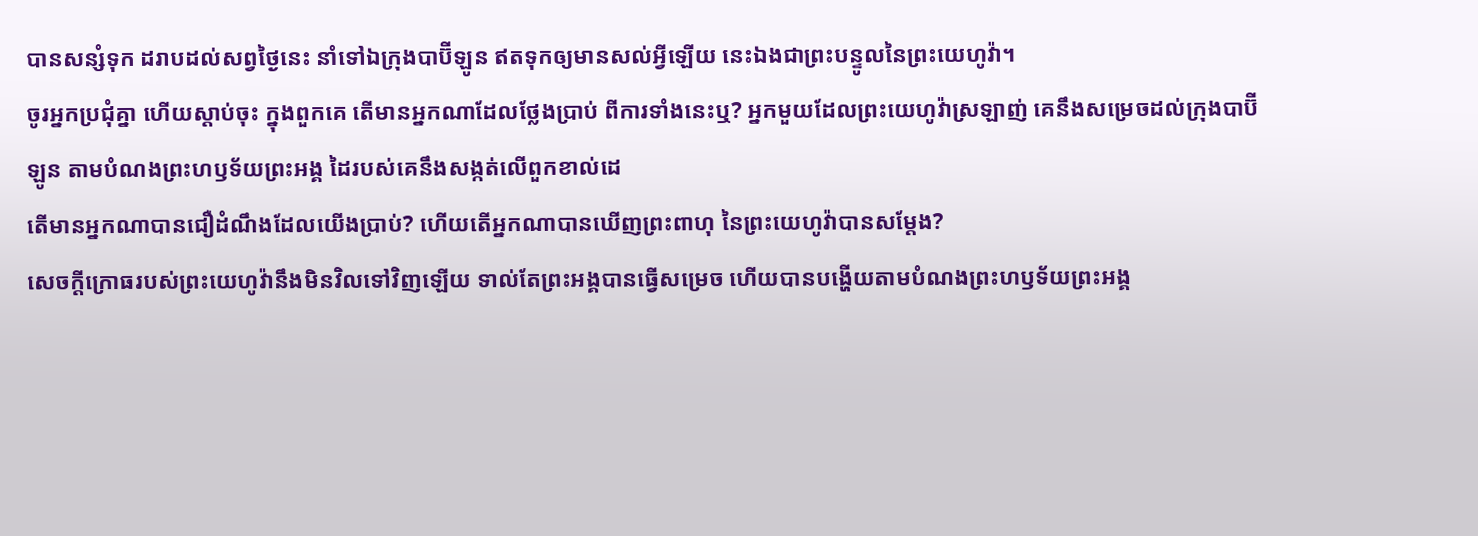បានសន្សំទុក ដរាបដល់សព្វថ្ងៃនេះ នាំទៅឯក្រុងបាប៊ីឡូន ឥតទុកឲ្យមានសល់អ្វីឡើយ នេះឯងជាព្រះបន្ទូលនៃព្រះយេហូវ៉ា។
ចូរអ្នកប្រជុំគ្នា ហើយស្តាប់ចុះ ក្នុងពួកគេ តើមានអ្នកណាដែលថ្លែងប្រាប់ ពីការទាំងនេះឬ? អ្នកមួយដែលព្រះយេហូវ៉ាស្រឡាញ់ គេនឹងសម្រេចដល់ក្រុងបាប៊ីឡូន តាមបំណងព្រះហឫទ័យព្រះអង្គ ដៃរបស់គេនឹងសង្កត់លើពួកខាល់ដេ
តើមានអ្នកណាបានជឿដំណឹងដែលយើងប្រាប់? ហើយតើអ្នកណាបានឃើញព្រះពាហុ នៃព្រះយេហូវ៉ាបានសម្ដែង?
សេចក្ដីក្រោធរបស់ព្រះយេហូវ៉ានឹងមិនវិលទៅវិញឡើយ ទាល់តែព្រះអង្គបានធ្វើសម្រេច ហើយបានបង្ហើយតាមបំណងព្រះហឫទ័យព្រះអង្គ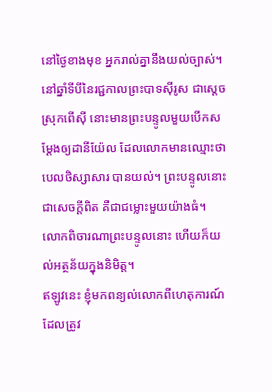នៅថ្ងៃខាងមុខ អ្នករាល់គ្នានឹងយល់ច្បាស់។
នៅឆ្នាំទីបីនៃរជ្ជកាលព្រះបាទស៊ីរូស ជាស្តេចស្រុកពើស៊ី នោះមានព្រះបន្ទូលមួយបើកសម្ដែងឲ្យដានីយ៉ែល ដែលលោកមានឈ្មោះថា បេលថិស្សាសារ បានយល់។ ព្រះបន្ទូលនោះជាសេចក្ដីពិត គឺជាជម្លោះមួយយ៉ាងធំ។ លោកពិចារណាព្រះបន្ទូលនោះ ហើយក៏យល់អត្ថន័យក្នុងនិមិត្ត។
ឥឡូវនេះ ខ្ញុំមកពន្យល់លោកពីហេតុការណ៍ដែលត្រូវ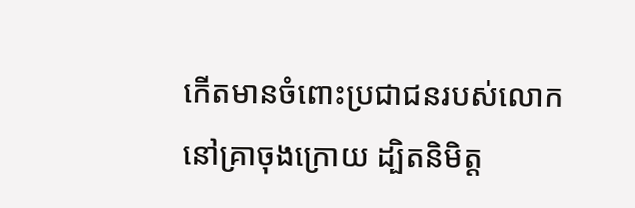កើតមានចំពោះប្រជាជនរបស់លោក នៅគ្រាចុងក្រោយ ដ្បិតនិមិត្ត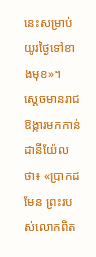នេះសម្រាប់យូរថ្ងៃទៅខាងមុខ»។
ស្ដេចមានរាជឱង្ការមកកាន់ដានីយ៉ែលថា៖ «ប្រាកដមែន ព្រះរបស់លោកពិត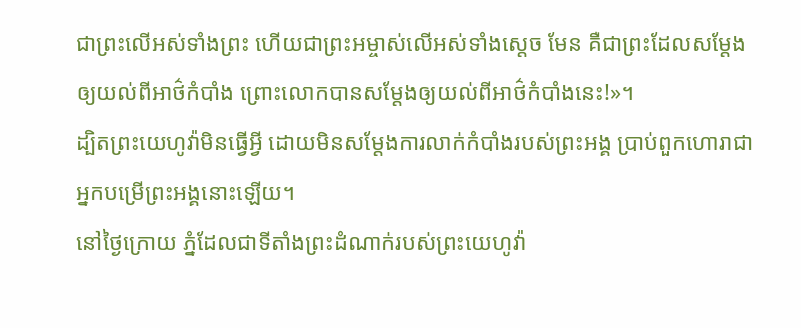ជាព្រះលើអស់ទាំងព្រះ ហើយជាព្រះអម្ចាស់លើអស់ទាំងស្តេច មែន គឺជាព្រះដែលសម្ដែងឲ្យយល់ពីអាថ៌កំបាំង ព្រោះលោកបានសម្ដែងឲ្យយល់ពីអាថ៌កំបាំងនេះ!»។
ដ្បិតព្រះយេហូវ៉ាមិនធ្វើអ្វី ដោយមិនសម្ដែងការលាក់កំបាំងរបស់ព្រះអង្គ ប្រាប់ពួកហោរាជាអ្នកបម្រើព្រះអង្គនោះឡើយ។
នៅថ្ងៃក្រោយ ភ្នំដែលជាទីតាំងព្រះដំណាក់របស់ព្រះយេហូវ៉ា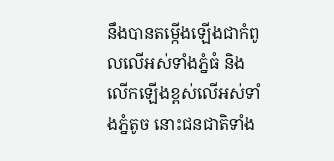នឹងបានតម្កើងឡើងជាកំពូលលើអស់ទាំងភ្នំធំ និងលើកឡើងខ្ពស់លើអស់ទាំងភ្នំតូច នោះជនជាតិទាំង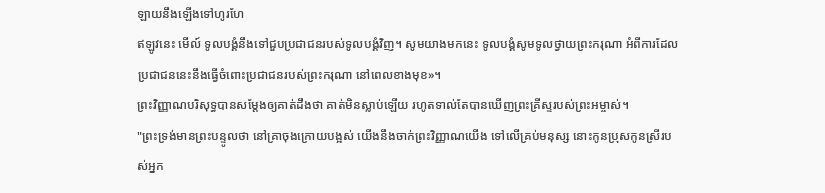ឡាយនឹងឡើងទៅហូរហែ
ឥឡូវនេះ មើល៍ ទូលបង្គំនឹងទៅជួបប្រជាជនរបស់ទូលបង្គំវិញ។ សូមយាងមកនេះ ទូលបង្គំសូមទូលថ្វាយព្រះករុណា អំពីការដែលប្រជាជននេះនឹងធ្វើចំពោះប្រជាជនរបស់ព្រះករុណា នៅពេលខាងមុខ»។
ព្រះវិញ្ញាណបរិសុទ្ធបានសម្តែងឲ្យគាត់ដឹងថា គាត់មិនស្លាប់ឡើយ រហូតទាល់តែបានឃើញព្រះគ្រីស្ទរបស់ព្រះអម្ចាស់។
"ព្រះទ្រង់មានព្រះបន្ទូលថា នៅគ្រាចុងក្រោយបង្អស់ យើងនឹងចាក់ព្រះវិញ្ញាណយើង ទៅលើគ្រប់មនុស្ស នោះកូនប្រុសកូនស្រីរបស់អ្នក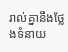រាល់គ្នានឹងថ្លែងទំនាយ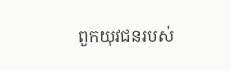ពួកយុវជនរបស់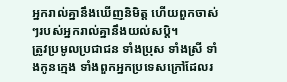អ្នករាល់គ្នានឹងឃើញនិមិត្ត ហើយពួកចាស់ៗរបស់អ្នករាល់គ្នានឹងយល់សប្តិ។
ត្រូវប្រមូលប្រជាជន ទាំងប្រុស ទាំងស្រី ទាំងកូនក្មេង ទាំងពួកអ្នកប្រទេសក្រៅដែលរ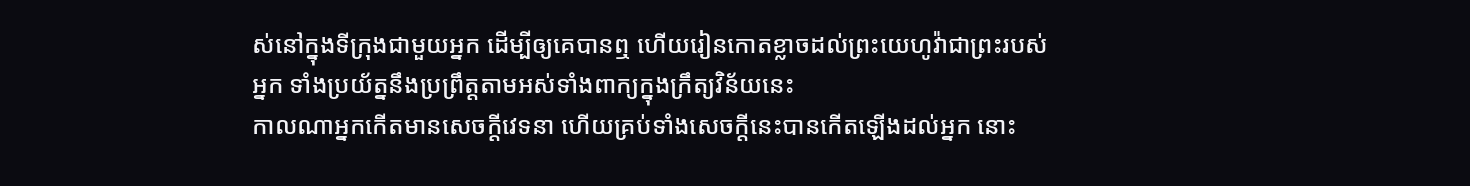ស់នៅក្នុងទីក្រុងជាមួយអ្នក ដើម្បីឲ្យគេបានឮ ហើយរៀនកោតខ្លាចដល់ព្រះយេហូវ៉ាជាព្រះរបស់អ្នក ទាំងប្រយ័ត្ននឹងប្រព្រឹត្តតាមអស់ទាំងពាក្យក្នុងក្រឹត្យវិន័យនេះ
កាលណាអ្នកកើតមានសេចក្ដីវេទនា ហើយគ្រប់ទាំងសេចក្ដីនេះបានកើតឡើងដល់អ្នក នោះ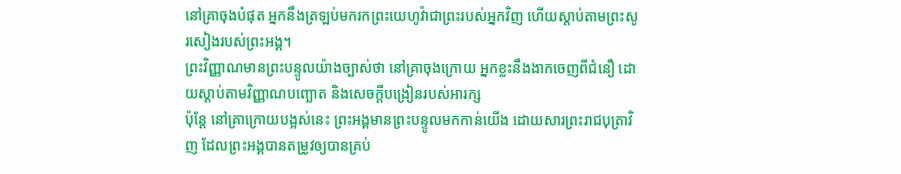នៅគ្រាចុងបំផុត អ្នកនឹងត្រឡប់មករកព្រះយេហូវ៉ាជាព្រះរបស់អ្នកវិញ ហើយស្តាប់តាមព្រះសូរសៀងរបស់ព្រះអង្គ។
ព្រះវិញ្ញាណមានព្រះបន្ទូលយ៉ាងច្បាស់ថា នៅគ្រាចុងក្រោយ អ្នកខ្លះនឹងងាកចេញពីជំនឿ ដោយស្តាប់តាមវិញ្ញាណបញ្ឆោត និងសេចក្ដីបង្រៀនរបស់អារក្ស
ប៉ុន្តែ នៅគ្រាក្រោយបង្អស់នេះ ព្រះអង្គមានព្រះបន្ទូលមកកាន់យើង ដោយសារព្រះរាជបុត្រាវិញ ដែលព្រះអង្គបានតម្រូវឲ្យបានគ្រប់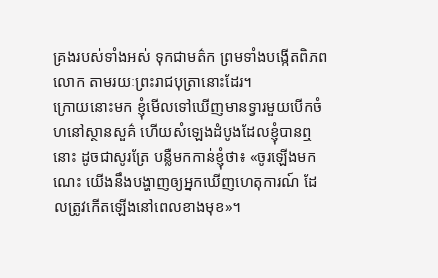គ្រងរបស់ទាំងអស់ ទុកជាមត៌ក ព្រមទាំងបង្កើតពិភពលោក តាមរយៈព្រះរាជបុត្រានោះដែរ។
ក្រោយនោះមក ខ្ញុំមើលទៅឃើញមានទ្វារមួយបើកចំហនៅស្ថានសួគ៌ ហើយសំឡេងដំបូងដែលខ្ញុំបានឮនោះ ដូចជាសូរត្រែ បន្លឺមកកាន់ខ្ញុំថា៖ «ចូរឡើងមកណេះ យើងនឹងបង្ហាញឲ្យអ្នកឃើញហេតុការណ៍ ដែលត្រូវកើតឡើងនៅពេលខាងមុខ»។